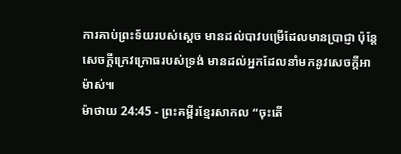ការគាប់ព្រះទ័យរបស់ស្ដេច មានដល់បាវបម្រើដែលមានប្រាជ្ញា ប៉ុន្តែសេចក្ដីក្រេវក្រោធរបស់ទ្រង់ មានដល់អ្នកដែលនាំមកនូវសេចក្ដីអាម៉ាស់៕
ម៉ាថាយ 24:45 - ព្រះគម្ពីរខ្មែរសាកល “ចុះតើ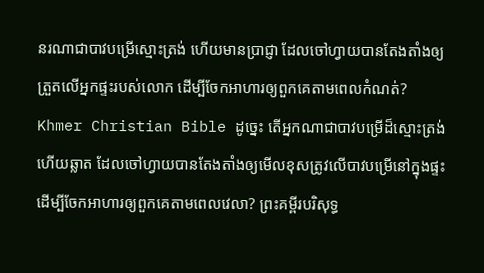នរណាជាបាវបម្រើស្មោះត្រង់ ហើយមានប្រាជ្ញា ដែលចៅហ្វាយបានតែងតាំងឲ្យត្រួតលើអ្នកផ្ទះរបស់លោក ដើម្បីចែកអាហារឲ្យពួកគេតាមពេលកំណត់? Khmer Christian Bible ដូច្នេះ តើអ្នកណាជាបាវបម្រើដ៏ស្មោះត្រង់ ហើយឆ្លាត ដែលចៅហ្វាយបានតែងតាំងឲ្យមើលខុសត្រូវលើបាវបម្រើនៅក្នុងផ្ទះ ដើម្បីចែកអាហារឲ្យពួកគេតាមពេលវេលា? ព្រះគម្ពីរបរិសុទ្ធ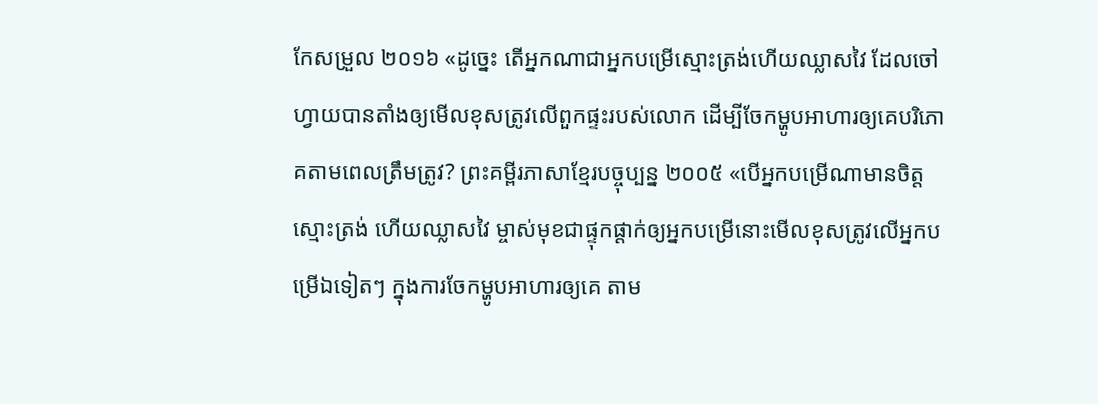កែសម្រួល ២០១៦ «ដូច្នេះ តើអ្នកណាជាអ្នកបម្រើស្មោះត្រង់ហើយឈ្លាសវៃ ដែលចៅហ្វាយបានតាំងឲ្យមើលខុសត្រូវលើពួកផ្ទះរបស់លោក ដើម្បីចែកម្ហូបអាហារឲ្យគេបរិភោគតាមពេលត្រឹមត្រូវ? ព្រះគម្ពីរភាសាខ្មែរបច្ចុប្បន្ន ២០០៥ «បើអ្នកបម្រើណាមានចិត្តស្មោះត្រង់ ហើយឈ្លាសវៃ ម្ចាស់មុខជាផ្ទុកផ្ដាក់ឲ្យអ្នកបម្រើនោះមើលខុសត្រូវលើអ្នកបម្រើឯទៀតៗ ក្នុងការចែកម្ហូបអាហារឲ្យគេ តាម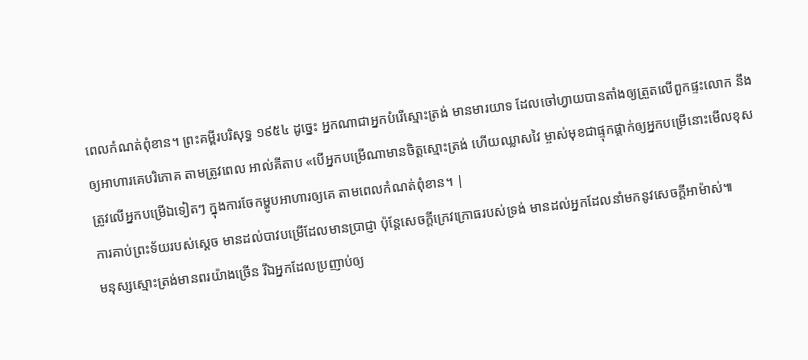ពេលកំណត់ពុំខាន។ ព្រះគម្ពីរបរិសុទ្ធ ១៩៥៤ ដូច្នេះ អ្នកណាជាអ្នកបំរើស្មោះត្រង់ មានមារយាទ ដែលចៅហ្វាយបានតាំងឲ្យត្រួតលើពួកផ្ទះលោក នឹងឲ្យអាហារគេបរិភោគ តាមត្រូវពេល អាល់គីតាប «បើអ្នកបម្រើណាមានចិត្ដស្មោះត្រង់ ហើយឈ្លាសវៃ ម្ចាស់មុខជាផ្ទុកផ្ដាក់ឲ្យអ្នកបម្រើនោះមើលខុសត្រូវលើអ្នកបម្រើឯទៀតៗ ក្នុងការចែកម្ហូបអាហារឲ្យគេ តាមពេលកំណត់ពុំខាន។ |
ការគាប់ព្រះទ័យរបស់ស្ដេច មានដល់បាវបម្រើដែលមានប្រាជ្ញា ប៉ុន្តែសេចក្ដីក្រេវក្រោធរបស់ទ្រង់ មានដល់អ្នកដែលនាំមកនូវសេចក្ដីអាម៉ាស់៕
មនុស្សស្មោះត្រង់មានពរយ៉ាងច្រើន រីឯអ្នកដែលប្រញាប់ឲ្យ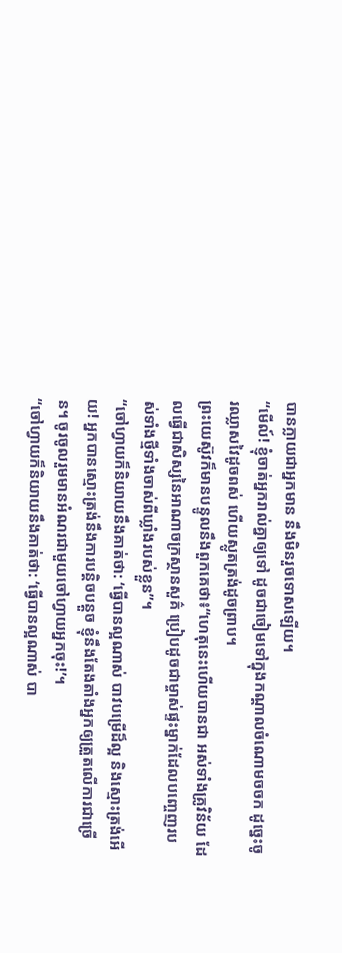បានក្លាយជាអ្នកមាន នឹងមិនរួចទោសឡើយ។
“មើល៍! ខ្ញុំចាត់អ្នករាល់គ្នាឲ្យទៅ ដូចជាចៀមទៅក្នុងកណ្ដាលចំណោមចចក ដូច្នេះចូរឈ្លាសវៃដូចពស់ ហើយស្លូតត្រង់ដូចព្រាប។
ព្រះយេស៊ូវក៏មានបន្ទូលនឹងពួកគេថា៖“ហេតុនេះហើយបានជា អស់ទាំងគ្រូវិន័យ ដែលធ្វើជាសិស្សនៃអាណាចក្រស្ថានសួគ៌ ប្រៀបដូចជាម្ចាស់ផ្ទះម្នាក់ដែលបញ្ចេញរបស់ទាំងថ្មីទាំងចាស់ពីឃ្លាំងរបស់ខ្លួន”។
“ចៅហ្វាយក៏និយាយនឹងគាត់ថា: ‘ធ្វើបានល្អណាស់ បាវបម្រើដ៏ល្អ និងស្មោះត្រង់អើយ! អ្នកបានស្មោះត្រង់នឹងការបន្តិចបន្តួច ខ្ញុំនឹងតែងតាំងអ្នកឲ្យត្រួតលើការជាច្រើន។ ចូរចូលរួមមានអំណរជាមួយចៅហ្វាយអ្នកចុះ!’។
“ចៅហ្វាយក៏និយាយនឹងគាត់ថា: ‘ធ្វើបានល្អណាស់ បា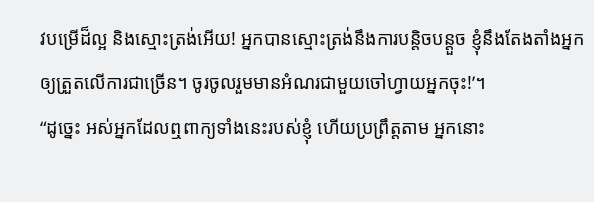វបម្រើដ៏ល្អ និងស្មោះត្រង់អើយ! អ្នកបានស្មោះត្រង់នឹងការបន្តិចបន្តួច ខ្ញុំនឹងតែងតាំងអ្នកឲ្យត្រួតលើការជាច្រើន។ ចូរចូលរួមមានអំណរជាមួយចៅហ្វាយអ្នកចុះ!’។
“ដូច្នេះ អស់អ្នកដែលឮពាក្យទាំងនេះរបស់ខ្ញុំ ហើយប្រព្រឹត្តតាម អ្នកនោះ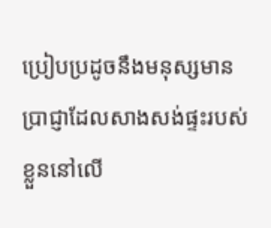ប្រៀបប្រដូចនឹងមនុស្សមានប្រាជ្ញាដែលសាងសង់ផ្ទះរបស់ខ្លួននៅលើ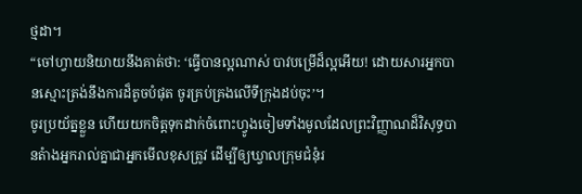ថ្មដា។
“ចៅហ្វាយនិយាយនឹងគាត់ថា: ‘ធ្វើបានល្អណាស់ បាវបម្រើដ៏ល្អអើយ! ដោយសារអ្នកបានស្មោះត្រង់នឹងការដ៏តូចបំផុត ចូរគ្រប់គ្រងលើទីក្រុងដប់ចុះ’។
ចូរប្រយ័ត្នខ្លួន ហើយយកចិត្តទុកដាក់ចំពោះហ្វូងចៀមទាំងមូលដែលព្រះវិញ្ញាណដ៏វិសុទ្ធបានតំាងអ្នករាល់គ្នាជាអ្នកមើលខុសត្រូវ ដើម្បីឲ្យឃ្វាលក្រុមជំនុំរ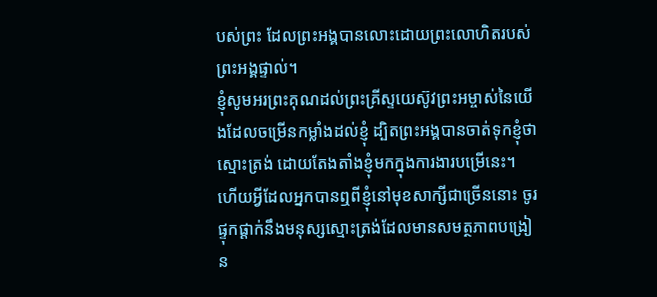បស់ព្រះ ដែលព្រះអង្គបានលោះដោយព្រះលោហិតរបស់ព្រះអង្គផ្ទាល់។
ខ្ញុំសូមអរព្រះគុណដល់ព្រះគ្រីស្ទយេស៊ូវព្រះអម្ចាស់នៃយើងដែលចម្រើនកម្លាំងដល់ខ្ញុំ ដ្បិតព្រះអង្គបានចាត់ទុកខ្ញុំថាស្មោះត្រង់ ដោយតែងតាំងខ្ញុំមកក្នុងការងារបម្រើនេះ។
ហើយអ្វីដែលអ្នកបានឮពីខ្ញុំនៅមុខសាក្សីជាច្រើននោះ ចូរផ្ទុកផ្ដាក់នឹងមនុស្សស្មោះត្រង់ដែលមានសមត្ថភាពបង្រៀន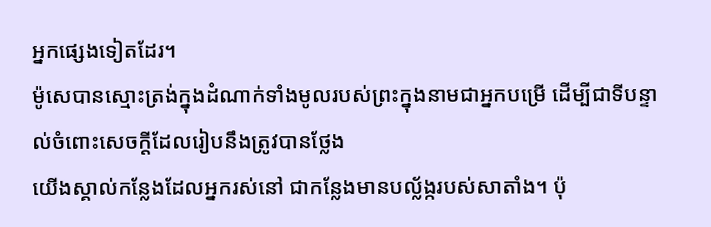អ្នកផ្សេងទៀតដែរ។
ម៉ូសេបានស្មោះត្រង់ក្នុងដំណាក់ទាំងមូលរបស់ព្រះក្នុងនាមជាអ្នកបម្រើ ដើម្បីជាទីបន្ទាល់ចំពោះសេចក្ដីដែលរៀបនឹងត្រូវបានថ្លែង
យើងស្គាល់កន្លែងដែលអ្នករស់នៅ ជាកន្លែងមានបល្ល័ង្ករបស់សាតាំង។ ប៉ុ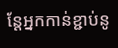ន្តែអ្នកកាន់ខ្ជាប់នូ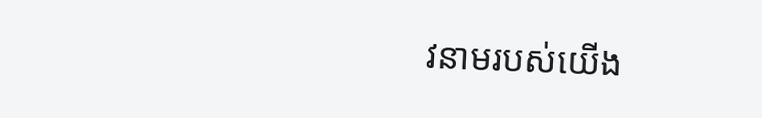វនាមរបស់យើង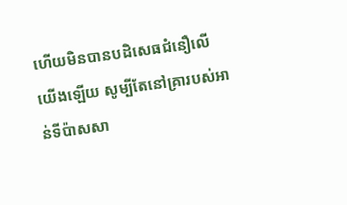ហើយមិនបានបដិសេធជំនឿលើយើងឡើយ សូម្បីតែនៅគ្រារបស់អាន់ទីប៉ាសសា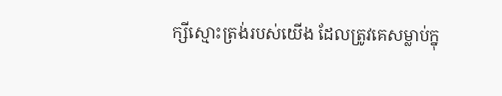ក្សីស្មោះត្រង់របស់យើង ដែលត្រូវគេសម្លាប់ក្នុ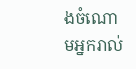ងចំណោមអ្នករាល់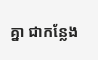គ្នា ជាកន្លែង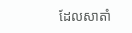ដែលសាតាំ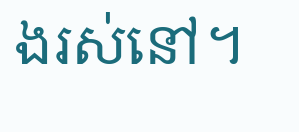ងរស់នៅ។